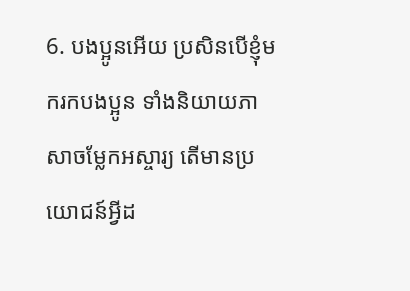6. បងប្អូនអើយ ប្រសិនបើខ្ញុំមករកបងប្អូន ទាំងនិយាយភាសាចម្លែកអស្ចារ្យ តើមានប្រយោជន៍អ្វីដ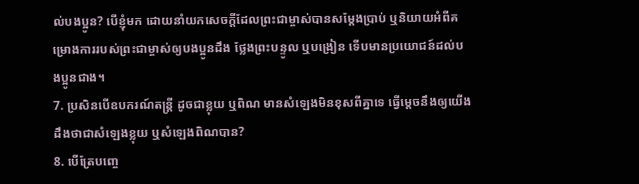ល់បងប្អូន? បើខ្ញុំមក ដោយនាំយកសេចក្ដីដែលព្រះជាម្ចាស់បានសម្តែងប្រាប់ ឬនិយាយអំពីគម្រោងការរបស់ព្រះជាម្ចាស់ឲ្យបងប្អូនដឹង ថ្លែងព្រះបន្ទូល ឬបង្រៀន ទើបមានប្រយោជន៍ដល់បងប្អូនជាង។
7. ប្រសិនបើឧបករណ៍តន្ត្រី ដូចជាខ្លុយ ឬពិណ មានសំឡេងមិនខុសពីគ្នាទេ ធ្វើម្ដេចនឹងឲ្យយើងដឹងថាជាសំឡេងខ្លុយ ឬសំឡេងពិណបាន?
8. បើត្រែបញ្ចេ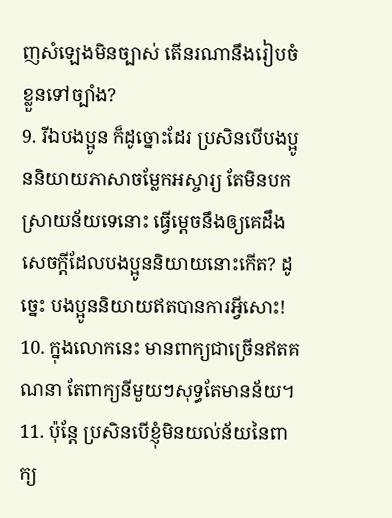ញសំឡេងមិនច្បាស់ តើនរណានឹងរៀបចំខ្លួនទៅច្បាំង?
9. រីឯបងប្អូន ក៏ដូច្នោះដែរ ប្រសិនបើបងប្អូននិយាយភាសាចម្លែកអស្ចារ្យ តែមិនបកស្រាយន័យទេនោះ ធ្វើម្ដេចនឹងឲ្យគេដឹងសេចក្ដីដែលបងប្អូននិយាយនោះកើត? ដូច្នេះ បងប្អូននិយាយឥតបានការអ្វីសោះ!
10. ក្នុងលោកនេះ មានពាក្យជាច្រើនឥតគណនា តែពាក្យនីមួយៗសុទ្ធតែមានន័យ។
11. ប៉ុន្តែ ប្រសិនបើខ្ញុំមិនយល់ន័យនៃពាក្យ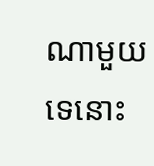ណាមួយទេនោះ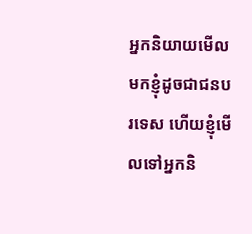អ្នកនិយាយមើលមកខ្ញុំដូចជាជនបរទេស ហើយខ្ញុំមើលទៅអ្នកនិ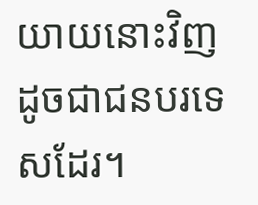យាយនោះវិញ ដូចជាជនបរទេសដែរ។